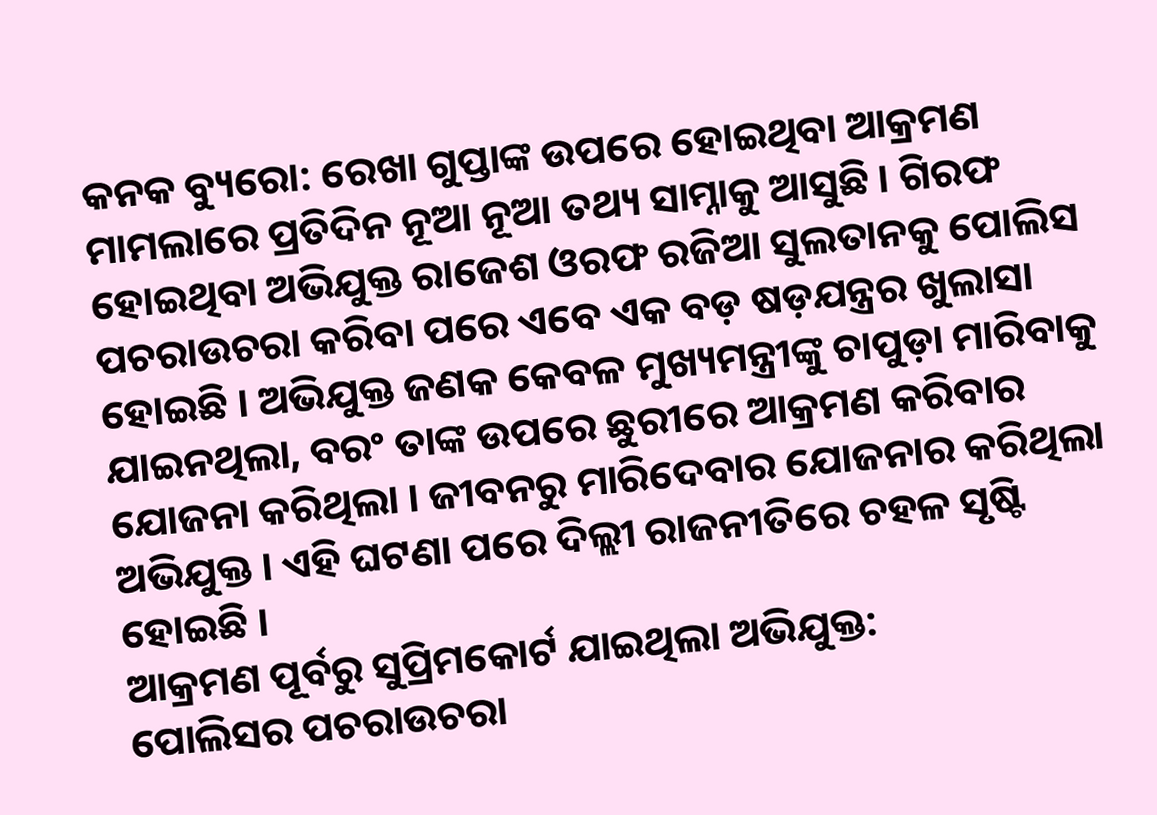କନକ ବ୍ୟୁରୋ: ରେଖା ଗୁପ୍ତାଙ୍କ ଉପରେ ହୋଇଥିବା ଆକ୍ରମଣ ମାମଲାରେ ପ୍ରତିଦିନ ନୂଆ ନୂଆ ତଥ୍ୟ ସାମ୍ନାକୁ ଆସୁଛି । ଗିରଫ ହୋଇଥିବା ଅଭିଯୁକ୍ତ ରାଜେଶ ଓରଫ ରଜିଆ ସୁଲତାନକୁ ପୋଲିସ ପଚରାଉଚରା କରିବା ପରେ ଏବେ ଏକ ବଡ଼ ଷଡ଼ଯନ୍ତ୍ରର ଖୁଲାସା ହୋଇଛି । ଅଭିଯୁକ୍ତ ଜଣକ କେବଳ ମୁଖ୍ୟମନ୍ତ୍ରୀଙ୍କୁ ଚାପୁଡ଼ା ମାରିବାକୁ ଯାଇନଥିଲା, ବରଂ ତାଙ୍କ ଉପରେ ଛୁରୀରେ ଆକ୍ରମଣ କରିବାର ଯୋଜନା କରିଥିଲା । ଜୀବନରୁ ମାରିଦେବାର ଯୋଜନାର କରିଥିଲା ଅଭିଯୁକ୍ତ । ଏହି ଘଟଣା ପରେ ଦିଲ୍ଲୀ ରାଜନୀତିରେ ଚହଳ ସୃଷ୍ଟି ହୋଇଛି ।
ଆକ୍ରମଣ ପୂର୍ବରୁ ସୁପ୍ରିମକୋର୍ଟ ଯାଇଥିଲା ଅଭିଯୁକ୍ତ:
ପୋଲିସର ପଚରାଉଚରା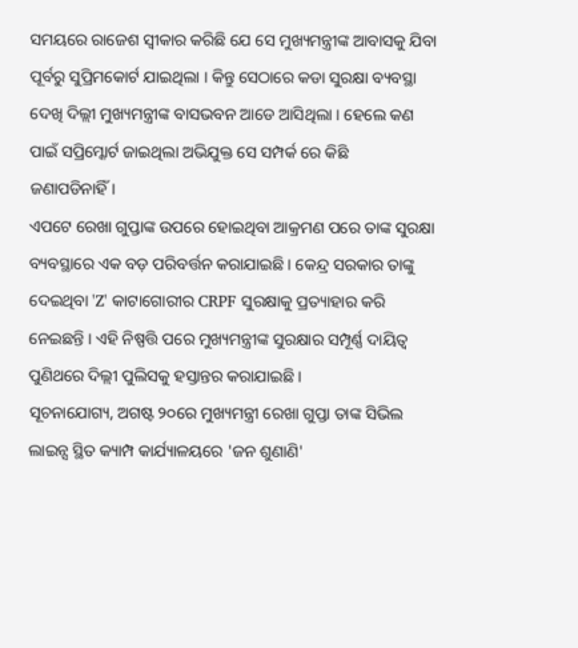ସମୟରେ ରାଜେଶ ସ୍ୱୀକାର କରିଛି ଯେ ସେ ମୁଖ୍ୟମନ୍ତ୍ରୀଙ୍କ ଆବାସକୁ ଯିବା ପୂର୍ବରୁ ସୁପ୍ରିମକୋର୍ଟ ଯାଇଥିଲା । କିନ୍ତୁ ସେଠାରେ କଡା ସୁରକ୍ଷା ବ୍ୟବସ୍ଥା ଦେଖି ଦିଲ୍ଲୀ ମୁଖ୍ୟମନ୍ତ୍ରୀଙ୍କ ବାସଭବନ ଆଡେ ଆସିଥିଲା । ହେଲେ କଣ ପାଇଁ ସପ୍ରିମ୍କୋର୍ଟ ଜାଇଥିଲା ଅଭିଯୁକ୍ତ ସେ ସମ୍ପର୍କ ରେ କିଛି ଜଣାପଡିନାହିଁ।
ଏପଟେ ରେଖା ଗୁପ୍ତାଙ୍କ ଉପରେ ହୋଇଥିବା ଆକ୍ରମଣ ପରେ ତାଙ୍କ ସୁରକ୍ଷା ବ୍ୟବସ୍ଥାରେ ଏକ ବଡ଼ ପରିବର୍ତ୍ତନ କରାଯାଇଛି । କେନ୍ଦ୍ର ସରକାର ତାଙ୍କୁ ଦେଇଥିବା 'Z' କାଟାଗୋରୀର CRPF ସୁରକ୍ଷାକୁ ପ୍ରତ୍ୟାହାର କରି ନେଇଛନ୍ତି । ଏହି ନିଷ୍ପତ୍ତି ପରେ ମୁଖ୍ୟମନ୍ତ୍ରୀଙ୍କ ସୁରକ୍ଷାର ସମ୍ପୂର୍ଣ୍ଣ ଦାୟିତ୍ୱ ପୁଣିଥରେ ଦିଲ୍ଲୀ ପୁଲିସକୁ ହସ୍ତାନ୍ତର କରାଯାଇଛି ।
ସୂଚନାଯୋଗ୍ୟ, ଅଗଷ୍ଟ ୨୦ରେ ମୁଖ୍ୟମନ୍ତ୍ରୀ ରେଖା ଗୁପ୍ତା ତାଙ୍କ ସିଭିଲ ଲାଇନ୍ସ ସ୍ଥିତ କ୍ୟାମ୍ପ କାର୍ଯ୍ୟାଳୟରେ 'ଜନ ଶୁଣାଣି'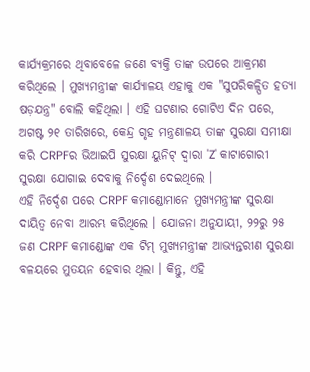କାର୍ଯ୍ୟକ୍ରମରେ ଥିବାବେଳେ ଜଣେ ବ୍ୟକ୍ତି ତାଙ୍କ ଉପରେ ଆକ୍ରମଣ କରିଥିଲେ । ମୁଖ୍ୟମନ୍ତ୍ରୀଙ୍କ କାର୍ଯ୍ୟାଳୟ ଏହାକୁ ଏକ "ସୁପରିକଳ୍ପିତ ହତ୍ୟା ଷଡ଼ଯନ୍ତ୍ର" ବୋଲି କହିଥିଲା । ଏହି ଘଟଣାର ଗୋଟିଏ ଦିନ ପରେ, ଅଗଷ୍ଟ ୨୧ ତାରିଖରେ, କେନ୍ଦ୍ର ଗୃହ ମନ୍ତ୍ରଣାଳୟ ତାଙ୍କ ସୁରକ୍ଷା ସମୀକ୍ଷା କରି CRPFର ଭିଆଇପି ସୁରକ୍ଷା ୟୁନିଟ୍ ଦ୍ୱାରା 'Z' କାଟାଗୋରୀ ସୁରକ୍ଷା ଯୋଗାଇ ଦେବାକୁ ନିର୍ଦ୍ଦେଶ ଦେଇଥିଲେ ।
ଏହି ନିର୍ଦ୍ଦେଶ ପରେ CRPF କମାଣ୍ଡୋମାନେ ମୁଖ୍ୟମନ୍ତ୍ରୀଙ୍କ ସୁରକ୍ଷା ଦାୟିତ୍ୱ ନେବା ଆରମ୍ଭ କରିଥିଲେ । ଯୋଜନା ଅନୁଯାୟୀ, ୨୨ରୁ ୨୫ ଜଣ CRPF କମାଣ୍ଡୋଙ୍କ ଏକ ଟିମ୍ ମୁଖ୍ୟମନ୍ତ୍ରୀଙ୍କ ଆଭ୍ୟନ୍ତରୀଣ ସୁରକ୍ଷା ବଳୟରେ ମୁତୟନ ହେବାର ଥିଲା । କିନ୍ତୁ, ଏହି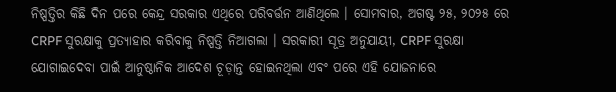ନିଷ୍ପତ୍ତିର କିଛି ଦିନ ପରେ କେନ୍ଦ୍ର ସରକାର ଏଥିରେ ପରିବର୍ତ୍ତନ ଆଣିଥିଲେ । ସୋମବାର, ଅଗଷ୍ଟ ୨୫, ୨୦୨୫ ରେ CRPF ସୁରକ୍ଷାକୁ ପ୍ରତ୍ୟାହାର କରିବାକୁ ନିଷ୍ପତ୍ତି ନିଆଗଲା । ସରକାରୀ ସୂତ୍ର ଅନୁଯାୟୀ, CRPF ସୁରକ୍ଷା ଯୋଗାଇଦେବା ପାଇଁ ଆନୁଷ୍ଠାନିକ ଆଦେଶ ଚୂଡ଼ାନ୍ତ ହୋଇନଥିଲା ଏବଂ ପରେ ଏହି ଯୋଜନାରେ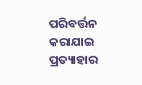ପରିବର୍ତ୍ତନ କରାଯାଇ ପ୍ରତ୍ୟାହାର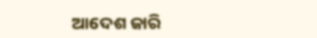ଆଦେଶ ଜାରି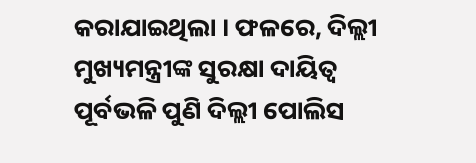କରାଯାଇଥିଲା । ଫଳରେ, ଦିଲ୍ଲୀ ମୁଖ୍ୟମନ୍ତ୍ରୀଙ୍କ ସୁରକ୍ଷା ଦାୟିତ୍ୱ ପୂର୍ବଭଳି ପୁଣି ଦିଲ୍ଲୀ ପୋଲିସ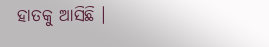ହାତକୁ ଆସିଛି ।